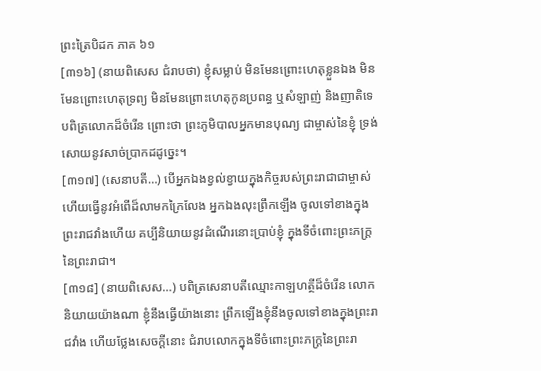ព្រះត្រៃបិដក ភាគ ៦១
[៣១៦] (នាយពិសេស ជំរាបថា) ខ្ញុំសម្លាប់ មិនមែនព្រោះហេតុខ្លួនឯង មិនមែនព្រោះហេតុទ្រព្យ មិនមែនព្រោះហេតុកូនប្រពន្ធ ឬសំឡាញ់ និងញាតិទេ បពិត្រលោកដ៏ចំរើន ព្រោះថា ព្រះភូមិបាលអ្នកមានបុណ្យ ជាម្ចាស់នៃខ្ញុំ ទ្រង់សោយនូវសាច់ប្រាកដដូច្នេះ។
[៣១៧] (សេនាបតី…) បើអ្នកឯងខ្វល់ខ្វាយក្នុងកិច្ចរបស់ព្រះរាជាជាម្ចាស់ ហើយធ្វើនូវអំពើដ៏លាមកក្រៃលែង អ្នកឯងលុះព្រឹកឡើង ចូលទៅខាងក្នុងព្រះរាជវាំងហើយ គប្បីនិយាយនូវដំណើរនោះប្រាប់ខ្ញុំ ក្នុងទីចំពោះព្រះភក្រ្តនៃព្រះរាជា។
[៣១៨] (នាយពិសេស…) បពិត្រសេនាបតីឈ្មោះកាឡហត្ថីដ៏ចំរើន លោកនិយាយយ៉ាងណា ខ្ញុំនឹងធ្វើយ៉ាងនោះ ព្រឹកឡើងខ្ញុំនឹងចូលទៅខាងក្នុងព្រះរាជវាំង ហើយថ្លែងសេចក្តីនោះ ជំរាបលោកក្នុងទីចំពោះព្រះភក្រ្តនៃព្រះរា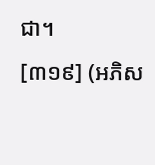ជា។
[៣១៩] (អភិស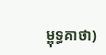ម្ពុទ្ធគាថា)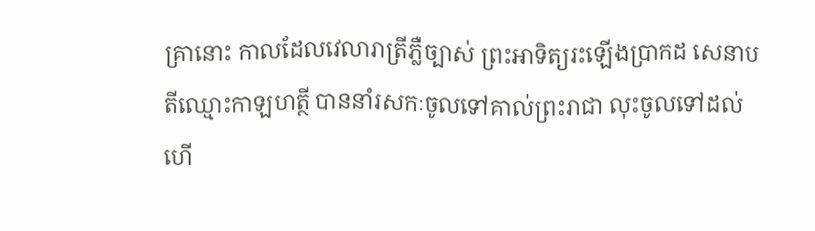គ្រានោះ កាលដែលវេលារាត្រីភ្លឺច្បាស់ ព្រះអាទិត្យរះឡើងប្រាកដ សេនាបតីឈ្មោះកាឡហត្ថី បាននាំរសកៈចូលទៅគាល់ព្រះរាជា លុះចូលទៅដល់ហើ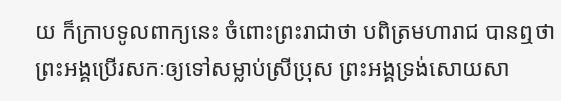យ ក៏ក្រាបទូលពាក្យនេះ ចំពោះព្រះរាជាថា បពិត្រមហារាជ បានឮថា ព្រះអង្គប្រើរសកៈឲ្យទៅសម្លាប់ស្រីប្រុស ព្រះអង្គទ្រង់សោយសា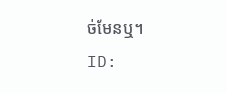ច់មែនឬ។
ID: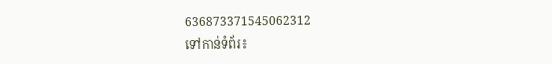636873371545062312
ទៅកាន់ទំព័រ៖